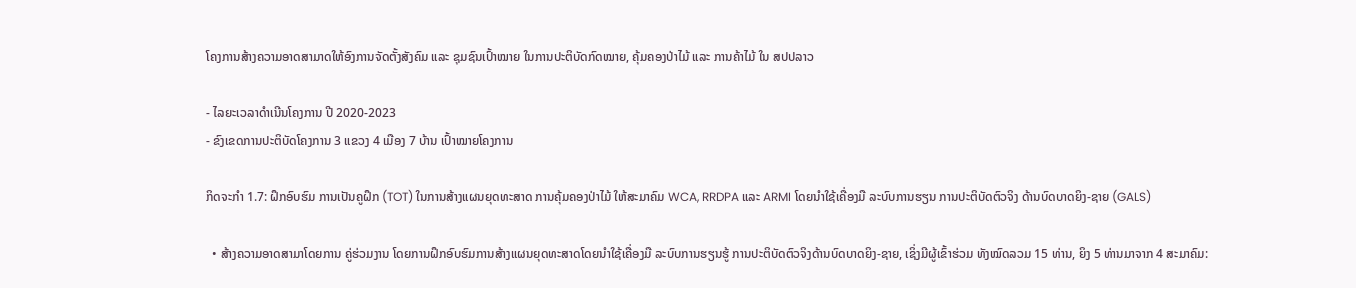ໂຄງການສ້າງຄວາມອາດສາມາດໃຫ້ອົງການຈັດຕັ້ງສັງຄົມ ແລະ ຊຸມຊົນເປົ້າໝາຍ ໃນການປະຕິບັດກົດໝາຍ, ຄຸ້ມຄອງປ່າໄມ້ ແລະ ການຄ້າໄມ້ ໃນ ສປປລາວ

- ໄລຍະເວລາດຳເນີນໂຄງການ ປີ 2020-2023
- ຂົງເຂດການປະຕິບັດໂຄງການ 3 ແຂວງ 4 ເມືອງ 7 ບ້ານ ເປົ້າໝາຍໂຄງການ

ກິດຈະກໍາ 1.7: ຝຶກອົບຮົມ ການເປັນຄູຝຶກ (TOT) ໃນການສ້າງແຜນຍຸດທະສາດ ການຄຸ້ມຄອງປ່າໄມ້ ໃຫ້ສະມາຄົມ WCA, RRDPA ແລະ ARMI ໂດຍນຳໃຊ້ເຄື່ອງມື ລະບົບການຮຽນ ການປະຕິບັດຕົວຈິງ ດ້ານບົດບາດຍິງ-ຊາຍ (GALS)

  • ສ້າງຄວາມອາດສາມາໂດຍການ ຄູ່ຮ່ວມງານ ໂດຍການຝຶກອົບຮົມການສ້າງແຜນຍຸດທະສາດໂດຍນໍາໃຊ້ເຄື່ອງມື ລະບົບການຮຽນຮູ້ ການປະຕິບັດຕົວຈິງດ້ານບົດບາດຍິງ-ຊາຍ, ເຊິ່ງມີຜູ້ເຂົ້າຮ່ວມ ທັງໝົດລວມ 15 ທ່ານ, ຍິງ 5 ທ່ານມາຈາກ 4 ສະມາຄົມ: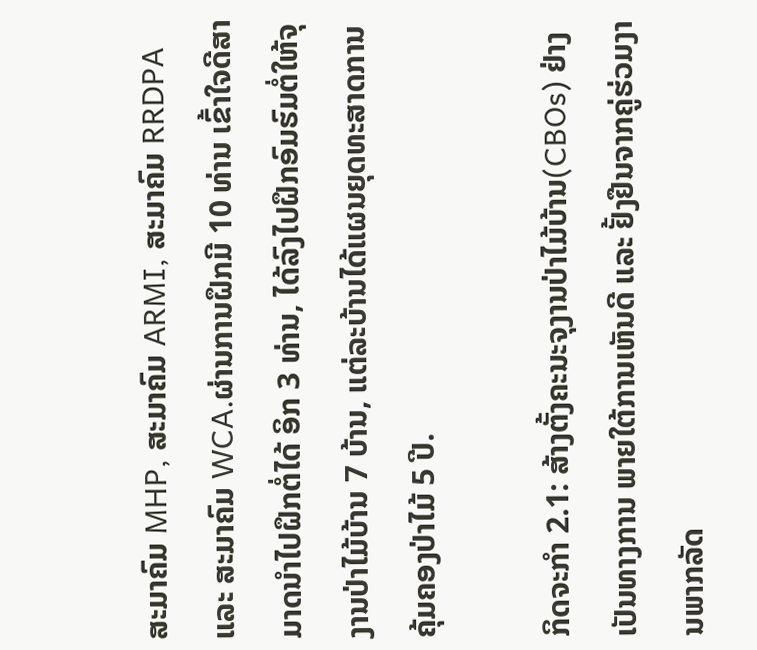ສະມາຄົມ MHP, ສະມາຄົມ ARMI, ສະມາຄົມ RRDPA ແລະ ສະມາຄົມ WCA.ຜ່ານການຝຶກມີ 10 ທ່ານ ເຂົ້າໃຈດີສາມາດນໍາໄປຝຶກຕໍ່ໄດ້ ອິກ 3 ທ່ານ, ໄດ້ລົງໄປຝຶກອົມຮົມຕໍ່ໃຫ້ຈຸງານປ່າໄມ້ບ້ານ 7 ບ້ານ, ແຕ່ລະບ້ານໄດ້ແຜນຍຸດທະສາດການຄຸ້ມຄອງປ່າໄມ້ 5 ປີ.

ກິດຈະກໍາ 2.1: ສ້າງຕັ້ງຄະນະຈຸງານປ່າໄມ້ບ້ານ(CBOs) ຢ່າງເປັນທາງການ ພາຍໃຕ້ການເຫັນດີ ແລະ ຢັ້ງຢືນຈາກຄູ່ຮ່ວມງານພາກລັດ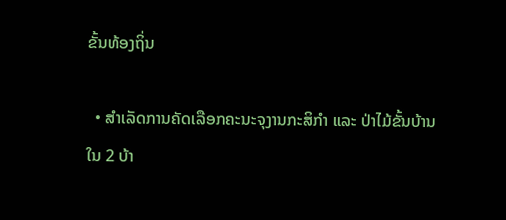ຂັ້ນທ້ອງຖິ່ນ

  • ສໍາເລັດການຄັດເລືອກຄະນະຈຸງານກະສິກໍາ ແລະ ປ່າໄມ້ຂັ້ນບ້ານ ໃນ 2 ບ້າ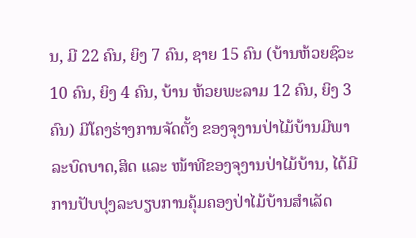ນ, ມີ 22 ຄົນ, ຍິງ 7 ຄົນ, ຊາຍ 15 ຄົນ (ບ້ານຫ້ວຍຊົວະ 10 ຄົນ, ຍິງ 4 ຄົນ, ບ້ານ ຫ້ວຍພະລາມ 12 ຄົນ, ຍິງ 3 ຄົນ) ມີໂຄງຮ່າງການຈັດຕັ້ງ ຂອງຈຸງານປ່າໄມ້ບ້ານມີພາລະບົດບາດ,ສິດ ແລະ ໜ້າທີຂອງຈຸງານປ່າໄມ້ບ້ານ, ໄດ້ມີການປັບປຸງລະບຽບການຄຸ້ມຄອງປ່າໄມ້ບ້ານສໍາເລັດ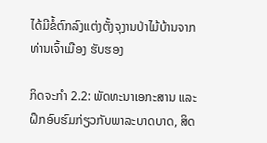ໄດ້ມີຂໍ້ຕົກລົງແຕ່ງຕັ້ງຈຸງານປ່າໄມ້ບ້ານຈາກທ່ານເຈົ້າເມືອງ ຮັບຮອງ

ກິດຈະກໍາ 2.2: ພັດທະນາເອກະສານ ແລະ ຝຶກອົບຮົມກ່ຽວກັບພາລະບາດບາດ, ສິດ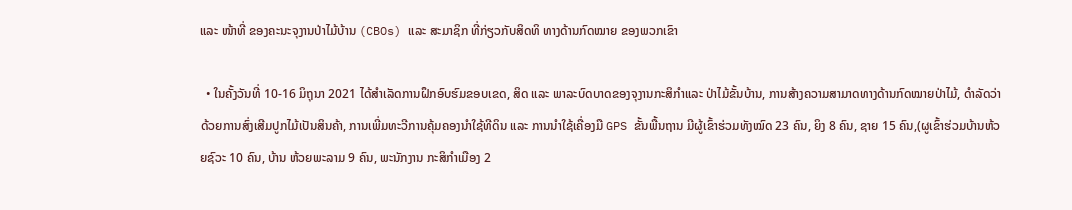ແລະ ໜ້າທີ່ ຂອງຄະນະຈຸງານປ່າໄມ້ບ້ານ (CBOs) ແລະ ສະມາຊິກ ທີ່ກ່ຽວກັບສິດທິ ທາງດ້ານກົດໝາຍ ຂອງພວກເຂົາ

  • ໃນຄັ້ງວັນທີ່ 10-16 ມິຖຸນາ 2021 ໄດ້ສໍາເລັດການຝຶກອົບຮົມຂອບເຂດ, ສິດ ແລະ ພາລະບົດບາດຂອງຈຸງານກະສິກໍາແລະ ປ່າໄມ້ຂັ້ນບ້ານ, ການສ້າງຄວາມສາມາດທາງດ້ານກົດໝາຍປ່າໄມ້, ດໍາລັດວ່າດ້ວຍການສົ່ງເສີມປູກໄມ້ເປັນສິນຄ້າ, ການເພີ່ມທະວີການຄຸ້ມຄອງນໍາໃຊ້ທີດິນ ແລະ ການນໍາໃຊ້ເຄື່ອງມື GPS ຂັ້ນພື້ນຖານ ມີຜູ້ເຂົ້າຮ່ວມທັງໝົດ 23 ຄົນ, ຍິງ 8 ຄົນ, ຊາຍ 15 ຄົນ,(ຜູເຂົ້າຮ່ວມບ້ານຫ້ວຍຊົວະ 10 ຄົນ, ບ້ານ ຫ້ວຍພະລາມ 9 ຄົນ, ພະນັກງານ ກະສິກໍາເມືອງ 2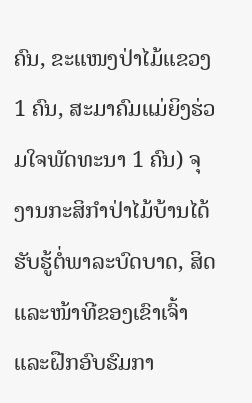ຄົນ, ຂະແໜງປ່າໄມ້ແຂວງ 1 ຄົນ, ສະມາຄົມແມ່ຍິງຮ່ວມໃຈພັດທະນາ 1 ຄົນ) ຈຸງານກະສິກໍາປ່າໄມ້ບ້ານໄດ້ຮັບຮູ້ຕໍ່ພາລະບົດບາດ, ສິດ ແລະໜ້າທີຂອງເຂົາເຈົ້າ ແລະຝືກອົບຮົມກາ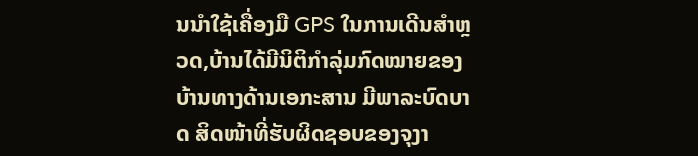ນນໍາໃຊ້ເຄື່ອງມື GPS ໃນການເດີນສໍາຫຼວດ,ບ້ານໄດ້ມີນິຕິກໍາລຸ່ມກົດໝາຍຂອງບ້ານທາງດ້ານເອກະສານ ມີພາລະບົດບາດ ສິດໜ້າທີ່ຮັບຜິດຊອບຂອງຈຸງາ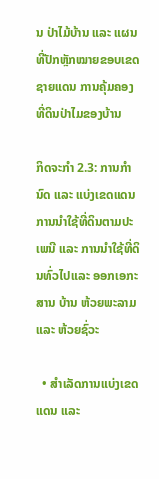ນ ປ່າໄມ້ບ້ານ ແລະ ແຜນທີ່ປັກຫຼັກໝາຍຂອບເຂດຊາຍແດນ ການຄຸ້ມຄອງທີ່ດິນປ່າໄມຂອງບ້ານ

ກິດຈະກໍາ 2.3: ການກໍານົດ ແລະ ແບ່ງເຂດແດນການນຳໃຊ້ທີ່ດິນຕາມປະເພນີ ແລະ ການນຳໃຊ້ທີ່ດິນທົ່ວໄປແລະ ອອກເອກະສານ ບ້ານ ຫ້ວຍພະລາມ ແລະ ຫ້ວຍຊົ່ວະ

  • ສໍາເລັດການແບ່ງເຂດແດນ ແລະ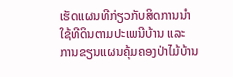ເຮັດແຜນທີກ່ຽວກັບສິດການນໍາໃຊ້ທີດິນຕາມປະເພນີບ້ານ ແລະ ການຂຽນແຜນຄຸ້ມຄອງປ່າໄມ້ບ້ານ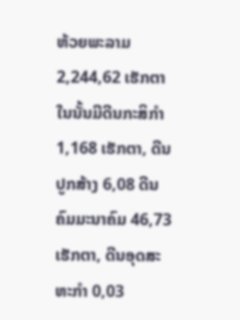ຫ້ວຍພະລາມ 2,244,62 ເຮັກຕາໃນນັ້ນມີດີນກະສິກໍາ 1,168 ເຮັກຕາ, ດີນປູກສ້າງ 6,08 ດີນຄົມມະນາຄົມ 46,73 ເຮັກຕາ, ດີນອຸດສະຫະກໍາ 0,03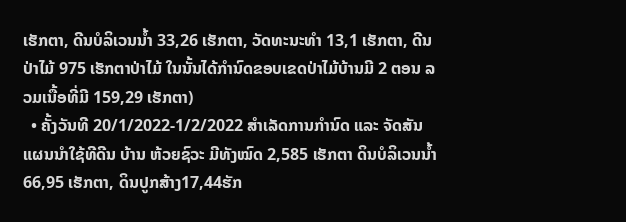ເຮັກຕາ, ດີນບໍລິເວນນໍ້າ 33,26 ເຮັກຕາ, ວັດທະນະທໍາ 13,1 ເຮັກຕາ, ດີນປ່າໄມ້ 975 ເຮັກຕາປ່າໄມ້ ໃນນັ້ນໄດ້ກໍານົດຂອບເຂດປ່າໄມ້ບ້ານມີ 2 ຕອນ ລວມເນື້ອທີ່ມີ 159,29 ເຮັກຕາ)
  • ຄັ້ງວັນທີ 20/1/2022-1/2/2022 ສໍາເລັດການກໍານົດ ແລະ ຈັດສັນແຜນນໍາໃຊ້ທີດີນ ບ້ານ ຫ້ວຍຊົວະ ມີທັງໝົດ 2,585 ເຮັກຕາ ດິນບໍລິເວນນໍ້າ 66,95 ເຮັກຕາ, ດິນປູກສ້າງ17,44ຮັກ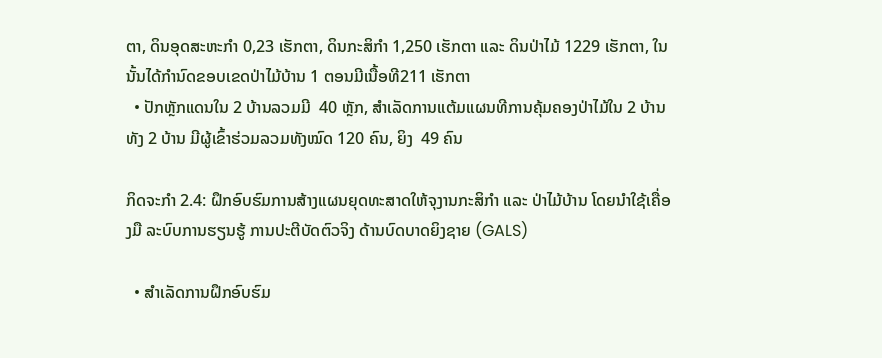ຕາ, ດິນອຸດສະຫະກໍາ 0,23 ເຮັກຕາ, ດິນກະສິກໍາ 1,250 ເຮັກຕາ ແລະ ດິນປ່າໄມ້ 1229 ເຮັກຕາ, ໃນນັ້ນໄດ້ກໍານົດຂອບເຂດປ່າໄມ້ບ້ານ 1 ຕອນມີເນື້ອທີ211 ເຮັກຕາ
  • ປັກຫຼັກແດນໃນ 2 ບ້ານລວມມີ  40 ຫຼັກ, ສໍາເລັດການແຕ້ມແຜນທີການຄຸ້ມຄອງປ່າໄມ້ໃນ 2 ບ້ານທັງ 2 ບ້ານ ມີຜູ້ເຂົ້າຮ່ວມລວມທັງໝົດ 120 ຄົນ, ຍິງ  49 ຄົນ

ກິດຈະກໍາ 2.4: ຝຶກອົບຮົມການສ້າງແຜນຍຸດທະສາດໃຫ້ຈຸງານກະສິກໍາ ແລະ ປ່າໄມ້ບ້ານ ໂດຍນໍາໃຊ້ເຄື່ອງມື ລະບົບການຮຽນຮູ້ ການປະຕີບັດຕົວຈິງ ດ້ານບົດບາດຍິງຊາຍ (GALS)

  • ສໍາເລັດການຝຶກອົບຮົມ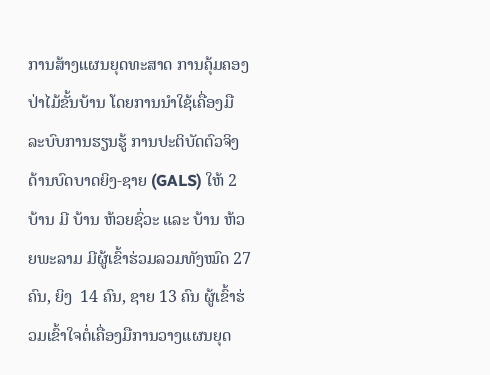ການສ້າງແຜນຍຸດທະສາດ ການຄຸ້ມຄອງປ່າໄມ້ຂັ້ນບ້ານ ໂດຍການນໍາໃຊ້ເຄື່ອງມື ລະບົບການຮຽນຮູ້ ການປະຕິບັດຕົວຈິງ ດ້ານບົດບາດຍິງ-ຊາຍ (GALS) ໃຫ້ 2 ບ້ານ ມີ ບ້ານ ຫ້ວຍຊົ່ວະ ແລະ ບ້ານ ຫ້ວຍພະລາມ ມີຜູ້ເຂົ້າຮ່ວມລວມທັງໝົດ 27 ຄົນ, ຍິງ  14 ຄົນ, ຊາຍ 13 ຄົນ ຜູ້ເຂົ້າຮ່ວມເຂົ້າໃຈຕໍ່ເຄື່ອງມືການວາງແຜນຍຸດ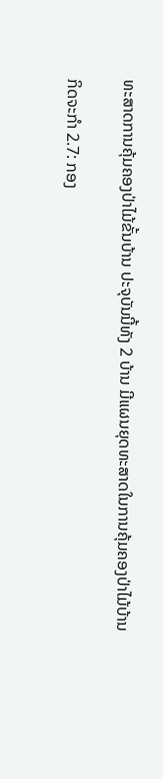ທະສາດການຄຸ້ມຄອງປ່າໄມ້ຂັ້ນບ້ານ ປະຈຸບັນນີ້ທັງ 2 ບ້ານ ມີແຜນຍຸດທະສາດໃນການຄຸ້ມຄອງປ່າໄມ້ບ້ານ

ກິດຈະກໍາ 2.7: ກອງ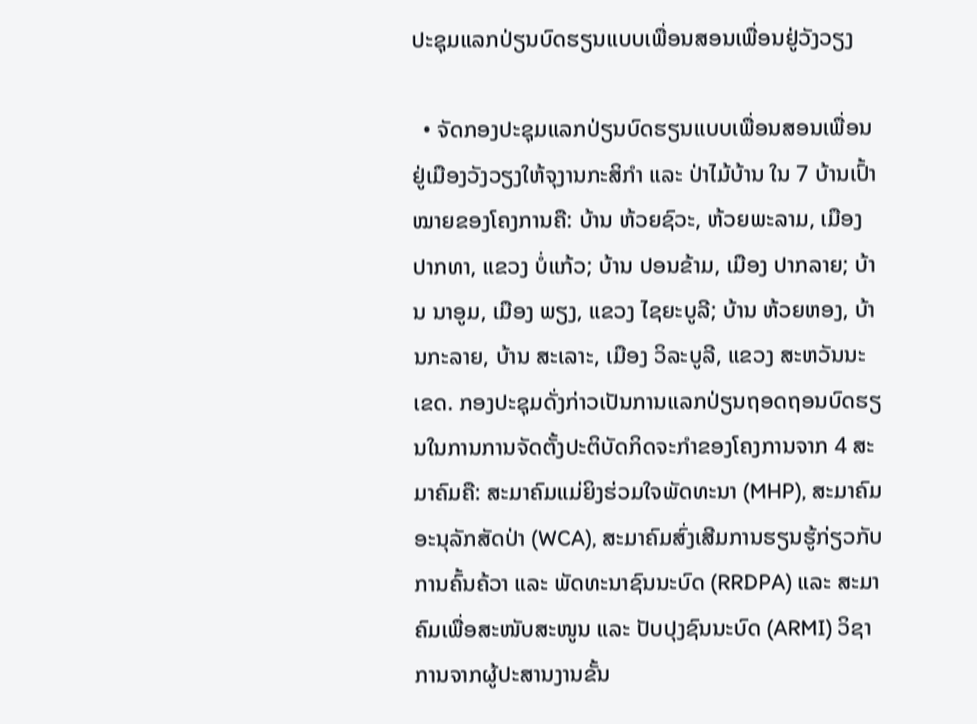ປະຊຸມແລກປ່ຽນບົດຮຽນແບບເພື່ອນສອນເພື່ອນຢູ່ວັງວຽງ

  • ຈັດກອງປະຊຸມແລກປ່ຽນບົດຮຽນແບບເພື່ອນສອນເພື່ອນຢູ່ເມືອງວັງວຽງໃຫ້ຈຸງານກະສິກຳ ແລະ ປ່າໄມ້ບ້ານ ໃນ 7 ບ້ານເປົ້າໝາຍຂອງໂຄງການຄື: ບ້ານ ຫ້ວຍຊົວະ, ຫ້ວຍພະລາມ, ເມືອງ ປາກທາ, ແຂວງ ບໍ່ແກ້ວ; ບ້ານ ປອນຂ້າມ, ເມືອງ ປາກລາຍ; ບ້ານ ນາອູມ, ເມືອງ ພຽງ, ແຂວງ ໄຊຍະບູລີ; ບ້ານ ຫ້ວຍຫອງ, ບ້ານກະລາຍ, ບ້ານ ສະເລາະ, ເມືອງ ວິລະບູລີ, ແຂວງ ສະຫວັນນະເຂດ. ກອງປະຊຸມດັ່ງກ່າວເປັນການແລກປ່ຽນຖອດຖອນບົດຮຽນໃນການການຈັດຕັ້ງປະຕິບັດກິດຈະກຳຂອງໂຄງການຈາກ 4 ສະມາຄົມຄື: ສະມາຄົມແມ່ຍິງຮ່ວມໃຈພັດທະນາ (MHP), ສະມາຄົມອະນຸລັກສັດປ່າ (WCA), ສະມາຄົມສົ່ງເສີມການຮຽນຮູ້ກ່ຽວກັບການຄົ້ນຄ້ວາ ແລະ ພັດທະນາຊົນນະບົດ (RRDPA) ແລະ ສະມາຄົມເພື່ອສະໜັບສະໜູນ ແລະ ປັບປຸງຊົນນະບົດ (ARMI) ວິຊາການຈາກຜູ້ປະສານງານຂັ້ນ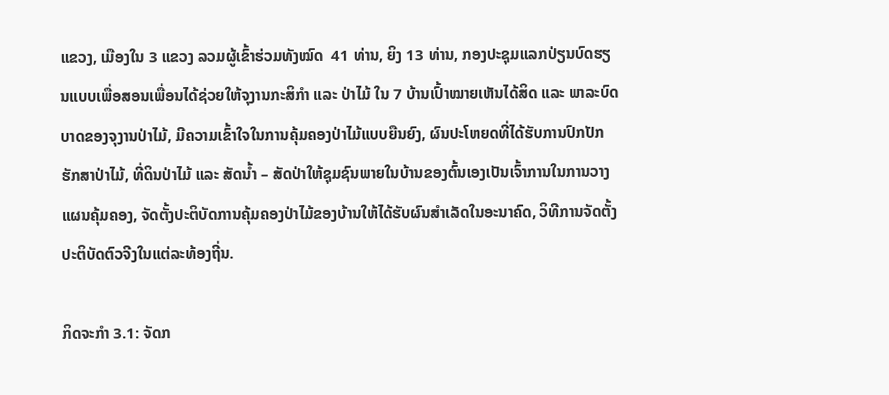ແຂວງ, ເມືອງໃນ 3 ແຂວງ ລວມຜູ້ເຂົ້າຮ່ວມທັງໝົດ  41 ທ່ານ, ຍິງ 13 ທ່ານ, ກອງປະຊຸມແລກປ່ຽນບົດຮຽນແບບເພື່ອສອນເພື່ອນໄດ້ຊ່ວຍໃຫ້ຈຸງານກະສິກຳ ແລະ ປ່າໄມ້ ໃນ 7 ບ້ານເປົ້າໝາຍເຫັນໄດ້ສິດ ແລະ ພາລະບົດບາດຂອງຈຸງານປ່າໄມ້, ມີຄວາມເຂົ້າໃຈໃນການຄຸ້ມຄອງປ່າໄມ້ແບບຍືນຍົງ, ຜົນປະໂຫຍດທີ່ໄດ້ຮັບການປົກປັກຮັກສາປ່າໄມ້, ທີ່ດິນປ່າໄມ້ ແລະ ສັດນໍ້າ – ສັດປ່າໃຫ້ຊຸມຊົນພາຍໃນບ້ານຂອງຕົ້ນເອງເປັນເຈົ້າການໃນການວາງແຜນຄຸ້ມຄອງ, ຈັດຕັ້ງປະຕິບັດການຄຸ້ມຄອງປ່າໄມ້ຂອງບ້ານໃຫ້ໄດ້ຮັບຜົນສຳເລັດໃນອະນາຄົດ, ວິທີການຈັດຕັ້ງປະຕິບັດຕົວຈີງໃນແຕ່ລະທ້ອງຖີ່ນ.

ກິດຈະກໍາ 3.1: ຈັດກ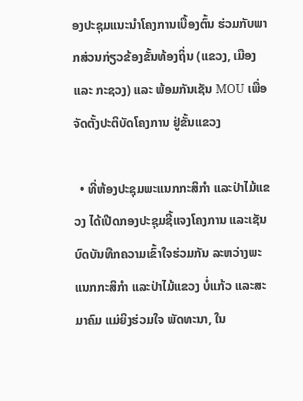ອງປະຊຸມແນະນຳໂຄງການເບື້ອງຕົ້ນ ຮ່ວມກັບພາກສ່ວນກ່ຽວຂ້ອງຂັ້ນທ້ອງຖິ່ນ (ແຂວງ, ເມືອງ ແລະ ກະຊວງ) ແລະ ພ້ອມກັນເຊັນ MOU ເພື່ອຈັດຕັ້ງປະຕິບັດໂຄງການ ຢູ່ຂັ້ນແຂວງ

  • ທີ່ຫ້ອງປະຊຸມພະແນກກະສິກໍາ ແລະປ່າໄມ້ແຂວງ ໄດ້ເປີດກອງປະຊຸມຊີ້ແຈງໂຄງການ ແລະເຊັນບົດບັນທືກຄວາມເຂົ້າໃຈຮ່ວມກັນ ລະຫວ່າງພະແນກກະສິກໍາ ແລະປ່າໄມ້ແຂວງ ບໍ່ແກ້ວ ແລະສະມາຄົມ ແມ່ຍິງຮ່ວມໃຈ ພັດທະນາ, ໃນ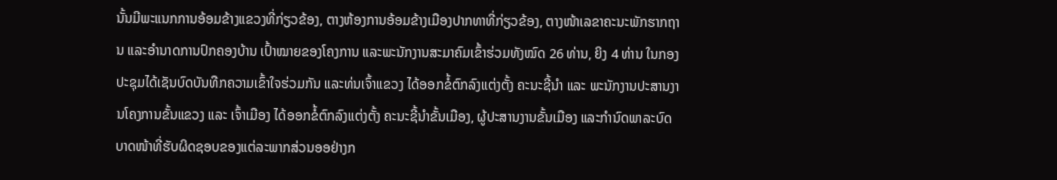ນັ້ນມີພະແນກການອ້ອມຂ້າງແຂວງທີ່ກ່ຽວຂ້ອງ, ຕາງຫ້ອງການອ້ອມຂ້າງເມືອງປາກທາທີ່ກ່ຽວຂ້ອງ, ຕາງໜ້າເລຂາຄະນະພັກຮາກຖານ ແລະອໍານາດການປົກຄອງບ້ານ ເປົ້າໝາຍຂອງໂຄງການ ແລະພະນັກງານສະມາຄົມເຂົ້າຮ່ວມທັງໝົດ 26 ທ່ານ, ຍິງ 4 ທ່ານ ໃນກອງປະຊຸມໄດ້ເຊັນບົດບັນທືກຄວາມເຂົ້າໃຈຮ່ວມກັນ ແລະທ່ນເຈົ້າແຂວງ ໄດ້ອອກຂໍ້ຕົກລົງແຕ່ງຕັ້ງ ຄະນະຊີ້ນໍາ ແລະ ພະນັກງານປະສານງານໂຄງການຂັ້ນແຂວງ ແລະ ເຈົ້າເມືອງ ໄດ້ອອກຂໍ້ຕົກລົງແຕ່ງຕັ້ງ ຄະນະຊີ້ນໍາຂັ້ນເມືອງ, ຜູ້ປະສານງານຂັ້ນເມືອງ ແລະກໍານົດພາລະບົດບາດໜ້າທີ່ຮັບຜິດຊອບຂອງແຕ່ລະພາກສ່ວນອອຢ່າງກ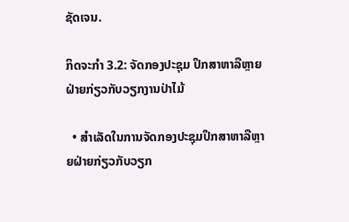ຊັດເຈນ.

ກິດຈະກໍາ 3.2: ຈັດກອງປະຊຸມ ປຶກສາຫາລືຫຼາຍຝ່າຍກ່ຽວກັບວຽກງານປ່າໄມ້

  • ສໍາເລັດໃນການຈັດກອງປະຊຸມປຶກສາຫາລືຫຼາຍຝ່າຍກ່ຽວກັບວຽກ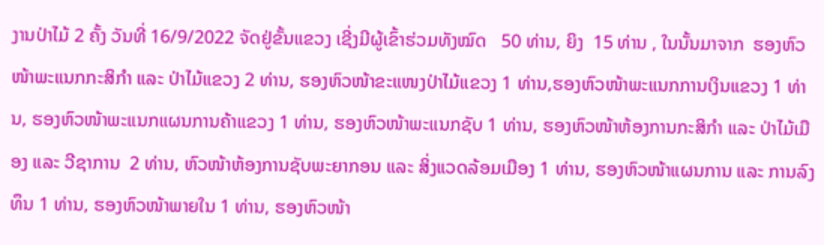ງານປ່າໄມ້ 2 ຄັ້ງ ວັນທີ່ 16/9/2022 ຈັດຢູ່ຂັ້ນແຂວງ ເຊີ່ງມີຜູ້ເຂົ້າຮ່ວມທັງໝົດ   50 ທ່ານ, ຍິງ  15 ທ່ານ , ໃນນັ້ນມາຈາກ  ຮອງຫົວໜ້າພະແນກກະສິກໍາ ແລະ ປ່າໄມ້ແຂວງ 2 ທ່ານ, ຮອງຫົວໜ້າຂະແໜງປ່າໄມ້ແຂວງ 1 ທ່ານ,ຮອງຫົວໜ້າພະແນກການເງິນແຂວງ 1 ທ່ານ, ຮອງຫົວໜ້າພະແນກແຜນການຄ້າແຂວງ 1 ທ່ານ, ຮອງຫົວໜ້າພະແນກຊັບ 1 ທ່ານ, ຮອງຫົວໜ້າຫ້ອງການກະສິກໍາ ແລະ ປ່າໄມ້ເມືອງ ແລະ ວີຊາການ  2 ທ່ານ, ຫົວໜ້າຫ້ອງການຊັບພະຍາກອນ ແລະ ສິ່ງແວດລ້ອມເມືອງ 1 ທ່ານ, ຮອງຫົວໜ້າແຜນການ ແລະ ການລົງທຶນ 1 ທ່ານ, ຮອງຫົວໜ້າພາຍໃນ 1 ທ່ານ, ຮອງຫົວໜ້າ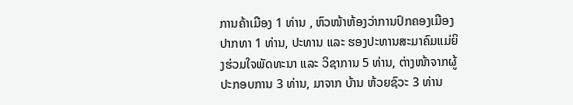ການຄ້າເມືອງ 1 ທ່ານ , ຫົວໜ້າຫ້ອງວ່າການປົກຄອງເມືອງ ປາກທາ 1 ທ່ານ, ປະທານ ແລະ ຮອງປະທານສະມາຄົມແມ່ຍິງຮ່ວມໃຈພັດທະນາ ແລະ ວິຊາການ 5 ທ່ານ, ຕ່າງໜ້າຈາກຜູ້ປະກອບການ 3 ທ່ານ, ມາຈາກ ບ້ານ ຫ້ວຍຊົວະ 3 ທ່ານ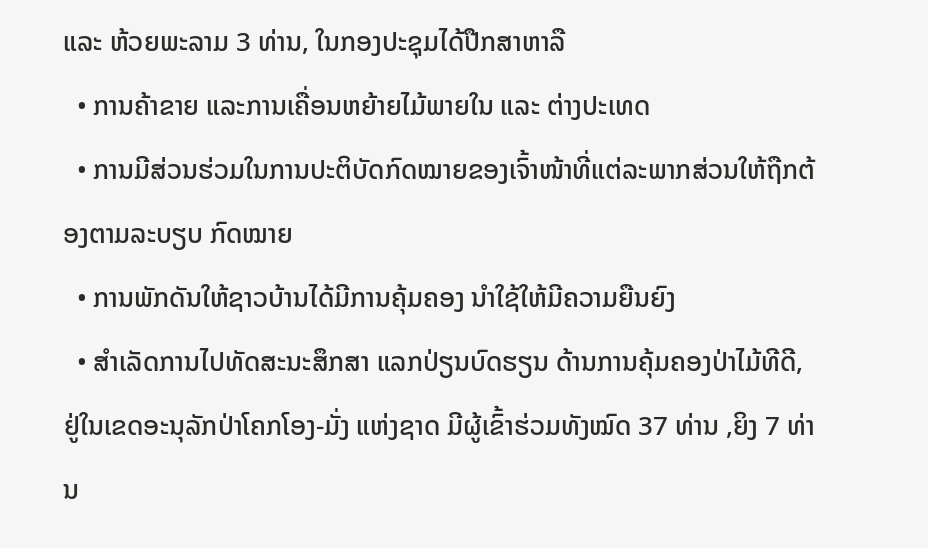ແລະ ຫ້ວຍພະລາມ 3 ທ່ານ, ໃນກອງປະຊຸມໄດ້ປືກສາຫາລື
  • ການຄ້າຂາຍ ແລະການເຄື່ອນຫຍ້າຍໄມ້ພາຍໃນ ແລະ ຕ່າງປະເທດ
  • ການມີສ່ວນຮ່ວມໃນການປະຕິບັດກົດໝາຍຂອງເຈົ້າໜ້າທີ່ແຕ່ລະພາກສ່ວນໃຫ້ຖືກຕ້ອງຕາມລະບຽບ ກົດໝາຍ
  • ການພັກດັນໃຫ້ຊາວບ້ານໄດ້ມີການຄຸ້ມຄອງ ນໍາໃຊ້ໃຫ້ມີຄວາມຍືນຍົງ
  • ສໍາເລັດການໄປທັດສະນະສຶກສາ ແລກປ່ຽນບົດຮຽນ ດ້ານການຄຸ້ມຄອງປ່າໄມ້ທີດີ, ຢູ່ໃນເຂດອະນຸລັກປ່າໂຄກໂອງ-ມັ່ງ ແຫ່ງຊາດ ມີຜູ້ເຂົ້າຮ່ວມທັງໝົດ 37 ທ່ານ ,ຍິງ 7 ທ່ານ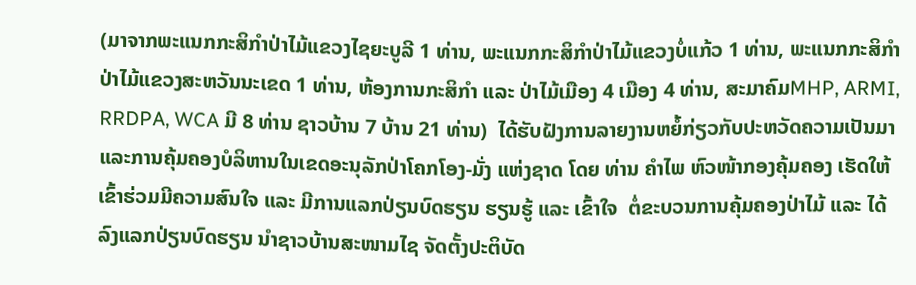(ມາຈາກພະແນກກະສິກໍາປ່າໄມ້ແຂວງໄຊຍະບູລີ 1 ທ່ານ, ພະແນກກະສິກໍາປ່າໄມ້ແຂວງບໍ່ແກ້ວ 1 ທ່ານ, ພະແນກກະສິກໍາປ່າໄມ້ແຂວງສະຫວັນນະເຂດ 1 ທ່ານ, ຫ້ອງການກະສິກໍາ ແລະ ປ່າໄມ້ເມືອງ 4 ເມືອງ 4 ທ່ານ, ສະມາຄົມMHP, ARMI, RRDPA, WCA ມີ 8 ທ່ານ ຊາວບ້ານ 7 ບ້ານ 21 ທ່ານ)  ໄດ້ຮັບຝັງການລາຍງານຫຍໍ້ກ່ຽວກັບປະຫວັດຄວາມເປັນມາ ແລະການຄຸ້ມຄອງບໍລິຫານໃນເຂດອະນຸລັກປ່າໂຄກໂອງ-ມັ່ງ ແຫ່ງຊາດ ໂດຍ ທ່ານ ຄໍາໄພ ຫົວໜ້າກອງຄຸ້ມຄອງ ເຮັດໃຫ້ເຂົ້າຮ່ວມມີຄວາມສົນໃຈ ແລະ ມີການແລກປ່ຽນບົດຮຽນ ຮຽນຮູ້ ແລະ ເຂົ້າໃຈ  ຕໍ່ຂະບວນການຄຸ້ມຄອງປ່າໄມ້ ແລະ ໄດ້ລົງແລກປ່ຽນບົດຮຽນ ນໍາຊາວບ້ານສະໜາມໄຊ ຈັດຕັ້ງປະຕິບັດ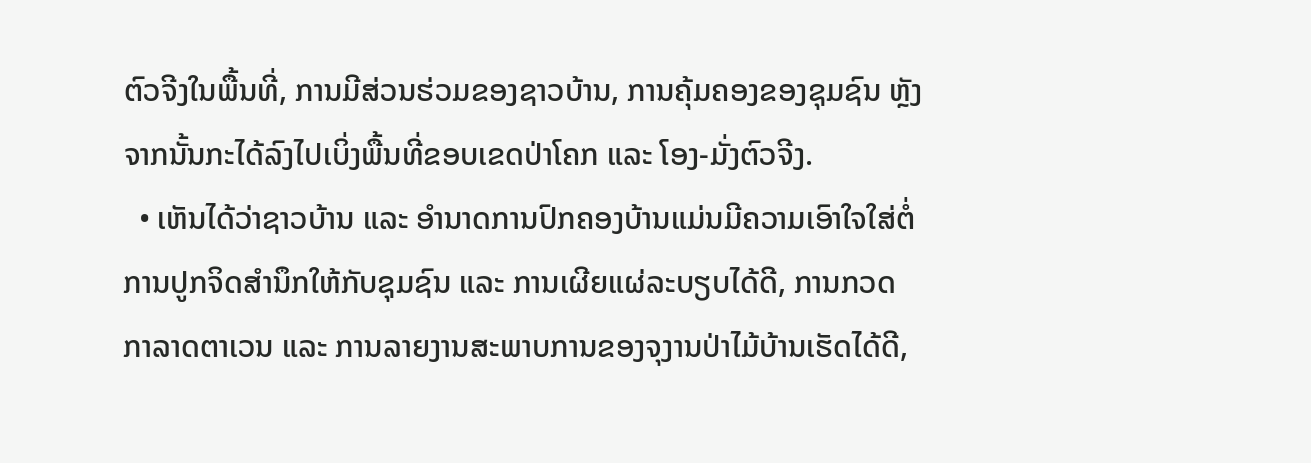ຕົວຈີງໃນພື້ນທີ່, ການມີສ່ວນຮ່ວມຂອງຊາວບ້ານ, ການຄຸ້ມຄອງຂອງຊຸມຊົນ ຫຼັງຈາກນັ້ນກະໄດ້ລົງໄປເບິ່ງພື້ນທີ່ຂອບເຂດປ່າໂຄກ ແລະ ໂອງ-ມັ່ງຕົວຈີງ.
  • ເຫັນໄດ້ວ່າຊາວບ້ານ ແລະ ອໍານາດການປົກຄອງບ້ານແມ່ນມີຄວາມເອົາໃຈໃສ່ຕໍ່ການປູກຈິດສໍານຶກໃຫ້ກັບຊຸມຊົນ ແລະ ການເຜີຍແຜ່ລະບຽບໄດ້ດີ, ການກວດກາລາດຕາເວນ ແລະ ການລາຍງານສະພາບການຂອງຈຸງານປ່າໄມ້ບ້ານເຮັດໄດ້ດີ,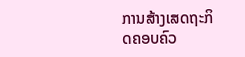ການສ້າງເສດຖະກິດຄອບຄົວ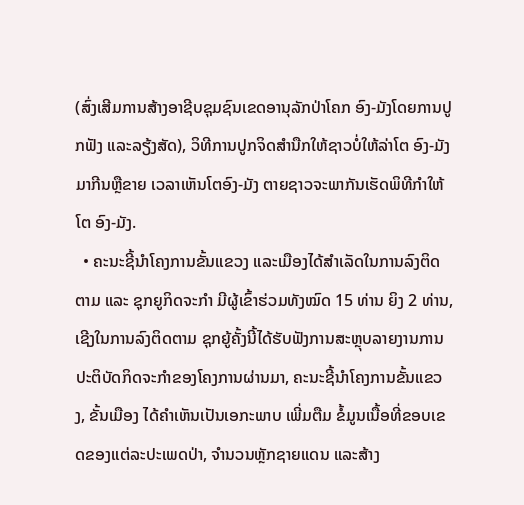(ສົ່ງເສີມການສ້າງອາຊີບຊຸມຊົນເຂດອານຸລັກປ່າໂຄກ ອົງ-ມັງໂດຍການປູກຟັງ ແລະລຽ້ງສັດ), ວິທີການປູກຈິດສໍານືກໃຫ້ຊາວບໍ່ໃຫ້ລ່າໂຕ ອົງ-ມັງ ມາກີນຫຼືຂາຍ ເວລາເຫັນໂຕອົງ-ມັງ ຕາຍຊາວຈະພາກັນເຮັດພິທີກໍາໃຫ້ໂຕ ອົງ-ມັງ.
  • ຄະນະຊີ້ນໍາໂຄງການຂັ້ນແຂວງ ແລະເມືອງໄດ້ສໍາເລັດໃນການລົງຕິດຕາມ ແລະ ຊຸກຍູກິດຈະກໍາ ມີຜູ້ເຂົ້າຮ່ວມທັງໝົດ 15 ທ່ານ ຍິງ 2 ທ່ານ, ເຊີງໃນການລົງຕິດຕາມ ຊຸກຍູ້ຄັ້ງນີ້ໄດ້ຮັບຟັງການສະຫຼຸບລາຍງານການປະຕິບັດກິດຈະກໍາຂອງໂຄງການຜ່ານມາ, ຄະນະຊີ້ນໍາໂຄງການຂັ້ນແຂວງ, ຂັ້ນເມືອງ ໄດ້ຄໍາເຫັນເປັນເອກະພາບ ເພີ່ມຕືມ ຂໍ້ມູນເນື້ອທີ່ຂອບເຂດຂອງແຕ່ລະປະເພດປ່າ, ຈໍານວນຫຼັກຊາຍແດນ ແລະສ້າງ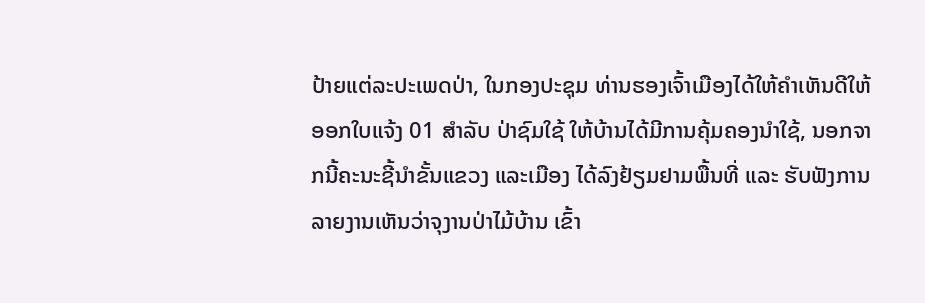ປ້າຍແຕ່ລະປະເພດປ່າ, ໃນກອງປະຊຸມ ທ່ານຮອງເຈົ້າເມືອງໄດ້ໃຫ້ຄໍາເຫັນດີໃຫ້ອອກໃບແຈ້ງ 01 ສໍາລັບ ປ່າຊົມໃຊ້ ໃຫ້ບ້ານໄດ້ມີການຄຸ້ມຄອງນໍາໃຊ້, ນອກຈາກນີ້ຄະນະຊີ້ນໍາຂັ້ນແຂວງ ແລະເມືອງ ໄດ້ລົງຢ້ຽມຢາມພື້ນທີ່ ແລະ ຮັບຟັງການລາຍງານເຫັນວ່າຈຸງານປ່າໄມ້ບ້ານ ເຂົ້າ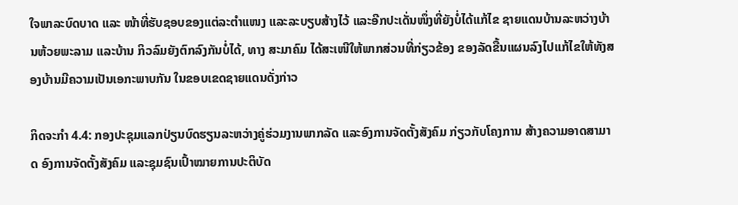ໃຈພາລະບົດບາດ ແລະ ໜ້າທີ່ຮັບຊອບຂອງແຕ່ລະຕໍາແໜງ ແລະລະບຽບສ້າງໄວ້ ແລະອີກປະເດັ່ນໜຶ່ງທີ່ຍັງບໍ່ໄດ້ແກ້ໄຂ ຊາຍແດນບ້ານລະຫວ່າງບ້ານຫ້ວຍພະລາມ ແລະບ້ານ ກິວລົມຍັງຕົກລົງກັນບໍ່ໄດ້, ທາງ ສະມາຄົມ ໄດ້ສະເໜີໃຫ້ພາກສ່ວນທີ່ກ່ຽວຂ້ອງ ຂອງລັດຂື້ນແຜນລົງໄປແກ້ໄຂໃຫ້ທັງສອງບ້ານມີຄວາມເປັນເອກະພາບກັນ ໃນຂອບເຂດຊາຍແດນດັ່ງກ່າວ

ກິດຈະກໍາ 4.4: ກອງປະຊຸມແລກປ່ຽນບົດຮຽນລະຫວ່າງຄູ່ຮ່ວມງານພາກລັດ ແລະອົງການຈັດຕັ້ງສັງຄົມ ກ່ຽວກັບໂຄງການ ສ້າງຄວາມອາດສາມາດ ອົງການຈັດຕັ້ງສັງຄົມ ແລະຊຸມຊົນເປົ້າໝາຍການປະຕິບັດ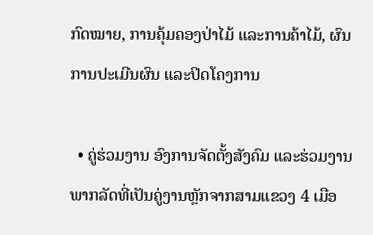ກົດໝາຍ, ການຄຸ້ມຄອງປ່າໄມ້ ແລະການຄ້າໄມ້, ຜົນການປະເມີນຜົນ ແລະປິດໂຄງການ

  • ຄູ່ຮ່ວມງານ ອົງການຈັດຕັ້ງສັງຄົມ ແລະຮ່ວມງານພາກລັດທີ່ເປັນຄູ່ງານຫຼັກຈາກສາມແຂວງ 4 ເມືອ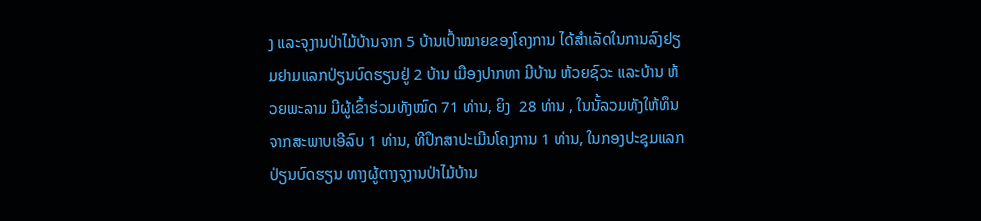ງ ແລະຈຸງານປ່າໄມ້ບ້ານຈາກ 5 ບ້ານເປົ້າໝາຍຂອງໂຄງການ ໄດ້ສໍາເລັດໃນການລົງຢຽມຢາມແລກປ່ຽນບົດຮຽນຢູ່ 2 ບ້ານ ເມືອງປາກທາ ມີບ້ານ ຫ້ວຍຊົວະ ແລະບ້ານ ຫ້ວຍພະລາມ ມີຜູ້ເຂົ້າຮ່ວມທັງໝົດ 71 ທ່ານ, ຍິງ  28 ທ່ານ , ໃນນັ້ລວມທັງໃຫ້ທຶນຈາກສະພາບເອີລົບ 1 ທ່ານ, ທີປຶກສາປະເມີນໂຄງການ 1 ທ່ານ, ໃນກອງປະຊຸມແລກປ່ຽນບົດຮຽນ ທາງຜູ້ຕາງຈຸງານປ່າໄມ້ບ້ານ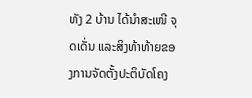ທັງ 2 ບ້ານ ໄດ້ນໍາສະເໜີ ຈຸດເດັ່ນ ແລະສິງທ້າທ້າຍຂອງການຈັດຕັ້ງປະຕິບັດໂຄງ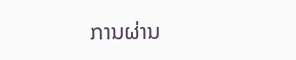ການຜ່ານ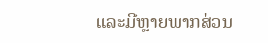ແລະມີຫຼາຍພາກສ່ວນ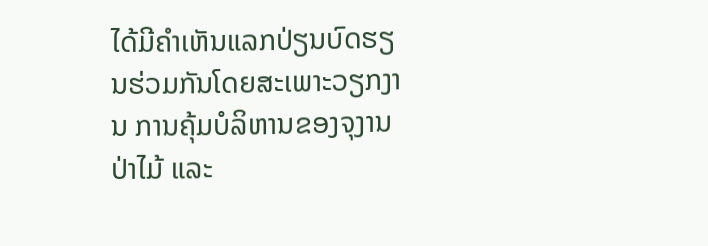ໄດ້ມີຄໍາເຫັນແລກປ່ຽນບົດຮຽນຮ່ວມກັນໂດຍສະເພາະວຽກງານ ການຄຸ້ມບໍລິຫານຂອງຈຸງານປ່າໄມ້ ແລະ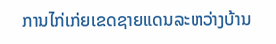ການໄກ່ເກ່ຍເຂດຊາຍແດນລະຫວ່າງບ້ານ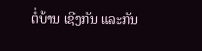ຕໍ່ບ້ານ ເຊີງກັນ ແລະກັນ